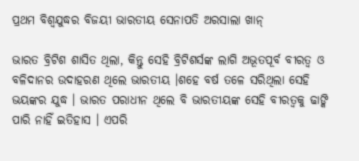ପ୍ରଥମ ବିଶ୍ୱଯୁଦ୍ଧର ବିଜୟୀ ଭାରତୀୟ ସେନାପତି ଅରସାଲା ଖାନ୍

ଭାରତ ବ୍ରିଟିଶ ଶାସିତ ଥିଲା, କିନ୍ତୁ ସେହି ବ୍ରିଟିଶର୍ସଙ୍କ ଲାଗି ଅଭୂତପୂର୍ବ ବୀରତ୍ୱ ଓ ବଳିଦାନର ଉଦାହରଣ ଥିଲେ ଭାରତୀୟ ।ଶହେ ବର୍ଷ ତଳେ ସରିଥିଲା ସେହି ଭୟଙ୍କର ଯୁଦ୍ଧ । ଭାରତ ପରାଧୀନ ଥିଲେ ବି ଭାରତୀୟଙ୍କ ସେହି ବୀରତ୍ୱକୁ ଢାଙ୍କି ପାରି ନାହିଁ ଇତିହାସ । ଏପରି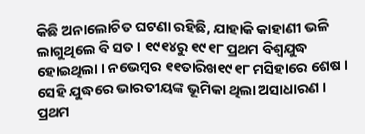କିଛି ଅନାଲୋଚିତ ଘଟଣା ରହିଛି, ଯାହାକି କାହାଣୀ ଭଳି ଲାଗୁଥିଲେ ବି ସତ । ୧୯୧୪ରୁ ୧୯୧୮ ପ୍ରଥମ ବିଶ୍ୱଯୁଦ୍ଧ ହୋଇଥିଲା । ନଭେମ୍ବର ୧୧ତାରିଖ୧୯୧୮ ମସିହାରେ ଶେଷ । ସେହି ଯୁଦ୍ଧରେ ଭାରତୀୟଙ୍କ ଭୂମିକା ଥିଲା ଅସାଧାରଣ । ପ୍ରଥମ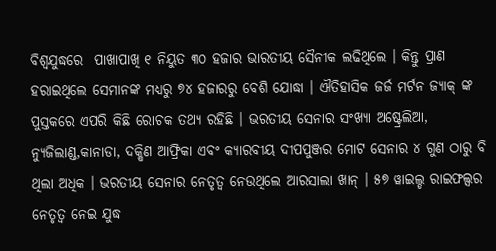ବିଶ୍ୱଯୁଦ୍ଧରେ  ପାଖାପାଖି ୧ ନିୟୁତ ୩୦ ହଜାର ଭାରତୀୟ ସୈନୀକ ଲଢିଥିଲେ । କିନ୍ତୁ ପ୍ରାଣ ହରାଇଥିଲେ ସେମାନଙ୍କ ମଧ୍ୟରୁ ୭୪ ହଜାରରୁ ବେଶି ଯୋଦ୍ଧା । ଐତିହାସିକ ଜର୍ଜ ମର୍ଟନ ଜ୍ୟାକ୍‌ ଙ୍କ ପୁସ୍ତକରେ ଏପରି କିଛି ରୋଚକ ତଥ୍ୟ ରହିଛି । ଭରତୀୟ ସେନାର ସଂଖ୍ୟା ଅଷ୍ଟ୍ରେଲିଆ, ନ୍ୟୁଜିଲାଣ୍ଡ,କାନାଡା, ଦକ୍ଷିଣ ଆଫ୍ରିକା ଏବଂ କ୍ୟାରବୀୟ ଦୀପପୁଞ୍ଜର ମୋଟ ସେନାର ୪ ଗୁଣ ଠାରୁ ବି ଥିଲା ଅଧିକ । ଭରତୀୟ ସେନାର ନେତୃତ୍ୱ ନେଉଥିଲେ ଆରସାଲା ଖାନ୍ । ୫୭ ୱାଇଲ୍ଡ ରାଇଫଲ୍ସର ନେତୃତ୍ୱ ନେଇ ଯୁଦ୍ଧ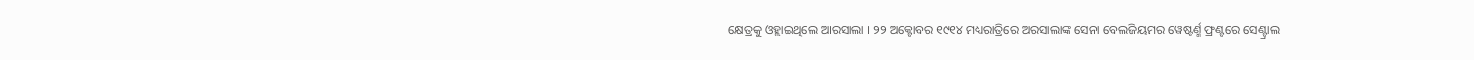କ୍ଷେତ୍ରକୁ ଓହ୍ଲାଇଥିଲେ ଆରସାଲା । ୨୨ ଅକ୍ଟୋବର ୧୯୧୪ ମଧ୍ୟରାତ୍ରିରେ ଅରସାଲାଙ୍କ ସେନା ବେଲଜିୟମର ୱେଷ୍ଟର୍ଣ୍ମ ଫ୍ରଣ୍ଟରେ ସେଣ୍ଟ୍ରାଲ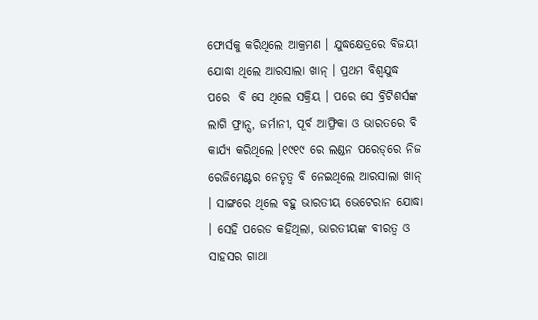ଫୋର୍ସକୁ କରିଥିଲେ ଆକ୍ରମଣ । ଯୁଦ୍ଧକ୍ଷେତ୍ରରେ ବିଜୟୀ ଯୋଦ୍ଧା ଥିଲେ ଆରସାଲା ଖାନ୍ । ପ୍ରଥମ ବିଶ୍ୱଯୁଦ୍ଧ ପରେ  ବି ସେ ଥିଲେ ସକ୍ରିୟ । ପରେ ସେ ବ୍ରିଟିଶର୍ସଙ୍କ ଲାଗି ଫ୍ରାନ୍ସ, ଜର୍ମାନୀ, ପୂର୍ବ ଆଫ୍ରିକା ଓ ଭାରତରେ ବି କାର୍ଯ୍ୟ କରିଥିଲେ ।୧୯୧୯ ରେ ଲଣ୍ଡନ ପରେଡ୍‌ରେ ନିଜ ରେଜିମେଣ୍ଟର ନେତୃତ୍ୱ ବି ନେଇଥିଲେ ଆରସାଲା ଖାନ୍ । ସାଙ୍ଗରେ ଥିଲେ ବହୁ ଭାରତୀୟ ଭେଟେରାନ ଯୋଦ୍ଧା । ସେହି ପରେଡ କହିଥିଲା, ଭାରତୀୟଙ୍କ ବୀରତ୍ୱ ଓ ସାହସର ଗାଥା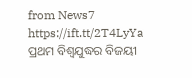from News7 https://ift.tt/2T4LyYa
ପ୍ରଥମ ବିଶ୍ୱଯୁଦ୍ଧର ବିଜୟୀ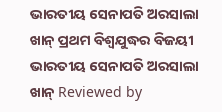ଭାରତୀୟ ସେନାପତି ଅରସାଲା ଖାନ୍ ପ୍ରଥମ ବିଶ୍ୱଯୁଦ୍ଧର ବିଜୟୀ ଭାରତୀୟ ସେନାପତି ଅରସାଲା ଖାନ୍ Reviewed by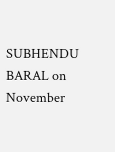SUBHENDU BARAL on November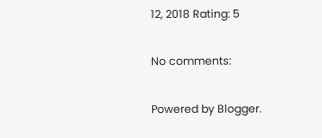12, 2018 Rating: 5

No comments:

Powered by Blogger.